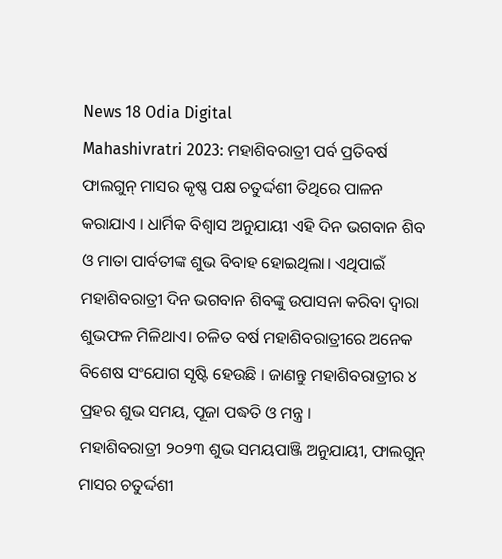News 18 Odia Digital
Mahashivratri 2023: ମହାଶିବରାତ୍ରୀ ପର୍ବ ପ୍ରତିବର୍ଷ ଫାଲଗୁନ୍ ମାସର କୃଷ୍ଣ ପକ୍ଷ ଚତୁର୍ଦ୍ଦଶୀ ତିଥିରେ ପାଳନ କରାଯାଏ । ଧାର୍ମିକ ବିଶ୍ୱାସ ଅନୁଯାୟୀ ଏହି ଦିନ ଭଗବାନ ଶିବ ଓ ମାତା ପାର୍ବତୀଙ୍କ ଶୁଭ ବିବାହ ହୋଇଥିଲା। ଏଥିପାଇଁ ମହାଶିବରାତ୍ରୀ ଦିନ ଭଗବାନ ଶିବଙ୍କୁ ଉପାସନା କରିବା ଦ୍ୱାରା ଶୁଭଫଳ ମିଳିଥାଏ। ଚଳିତ ବର୍ଷ ମହାଶିବରାତ୍ରୀରେ ଅନେକ ବିଶେଷ ସଂଯୋଗ ସୃଷ୍ଟି ହେଉଛି । ଜାଣନ୍ତୁ ମହାଶିବରାତ୍ରୀର ୪ ପ୍ରହର ଶୁଭ ସମୟ, ପୂଜା ପଦ୍ଧତି ଓ ମନ୍ତ୍ର ।
ମହାଶିବରାତ୍ରୀ ୨୦୨୩ ଶୁଭ ସମୟପାଞ୍ଜି ଅନୁଯାୟୀ, ଫାଲଗୁନ୍ ମାସର ଚତୁର୍ଦ୍ଦଶୀ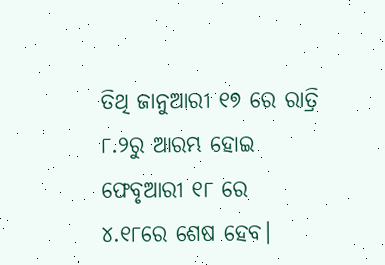ତିଥି ଜାନୁଆରୀ ୧୭ ରେ ରାତ୍ରି ୮.୨ରୁ ଆରମ୍ଭ ହୋଇ ଫେବୃଆରୀ ୧୮ ରେ ୪.୧୮ରେ ଶେଷ ହେବ।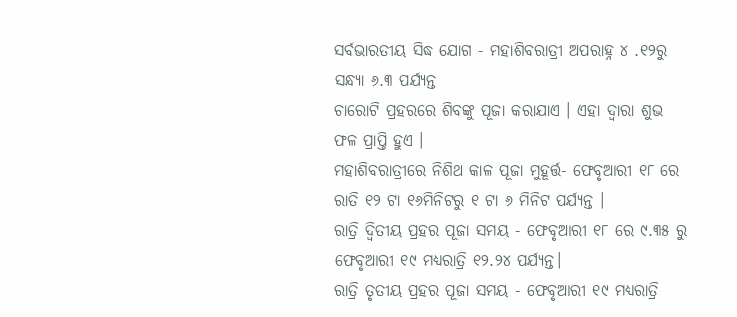ସର୍ବଭାରତୀୟ ସିଦ୍ଧ ଯୋଗ - ମହାଶିବରାତ୍ରୀ ଅପରାହ୍ନ ୪ .୧୨ରୁ ସନ୍ଧ୍ୟା ୬.୩ ପର୍ଯ୍ୟନ୍ତ
ଚାରୋଟି ପ୍ରହରରେ ଶିବଙ୍କୁ ପୂଜା କରାଯାଏ । ଏହା ଦ୍ୱାରା ଶୁଭ ଫଳ ପ୍ରାପ୍ତି ହୁଏ ।
ମହାଶିବରାତ୍ରୀରେ ନିଶିଥ କାଳ ପୂଜା ମୁହୂର୍ତ୍ତ- ଫେବୃଆରୀ ୧୮ ରେ ରାତି ୧୨ ଟା ୧୬ମିନିଟରୁ ୧ ଟା ୬ ମିନିଟ ପର୍ଯ୍ୟନ୍ତ ।
ରାତ୍ରି ଦ୍ୱିତୀୟ ପ୍ରହର ପୂଜା ସମୟ - ଫେବୃଆରୀ ୧୮ ରେ ୯.୩୫ ରୁ ଫେବୃଆରୀ ୧୯ ମଧ୍ୟରାତ୍ରି ୧୨.୨୪ ପର୍ଯ୍ୟନ୍ତ।
ରାତ୍ରି ତୃତୀୟ ପ୍ରହର ପୂଜା ସମୟ - ଫେବୃଆରୀ ୧୯ ମଧ୍ୟରାତ୍ରି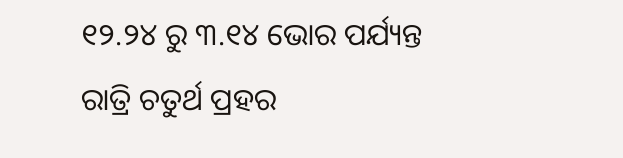୧୨.୨୪ ରୁ ୩.୧୪ ଭୋର ପର୍ଯ୍ୟନ୍ତ
ରାତ୍ରି ଚତୁର୍ଥ ପ୍ରହର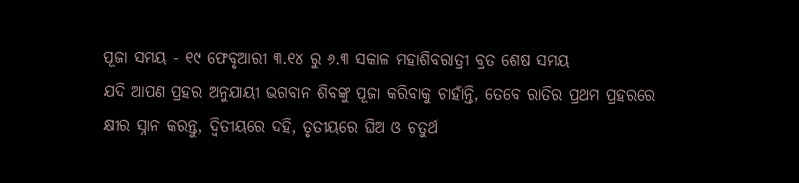ପୂଜା ସମୟ - ୧୯ ଫେବୃଆରୀ ୩.୧୪ ରୁ ୬.୩ ସକାଳ ମହାଶିବରାତ୍ରୀ ବ୍ରତ ଶେଷ ସମୟ
ଯଦି ଆପଣ ପ୍ରହର ଅନୁଯାୟୀ ଭଗବାନ ଶିବଙ୍କୁ ପୂଜା କରିବାକୁ ଚାହାଁନ୍ତି, ତେବେ ରାତିର ପ୍ରଥମ ପ୍ରହରରେ କ୍ଷୀର ସ୍ନାନ କରନ୍ତୁ, ଦ୍ୱିତୀୟରେ ଦହି, ତୃତୀୟରେ ଘିଅ ଓ ଚତୁର୍ଥ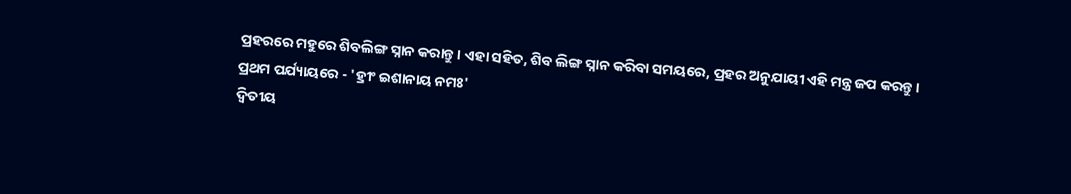ପ୍ରହରରେ ମହୁରେ ଶିବଲିଙ୍ଗ ସ୍ନାନ କରାନ୍ତୁ। ଏହା ସହିତ, ଶିବ ଲିଙ୍ଗ ସ୍ନାନ କରିବା ସମୟରେ, ପ୍ରହର ଅନୁଯାୟୀ ଏହି ମନ୍ତ୍ର ଜପ କରନ୍ତୁ ।
ପ୍ରଥମ ପର୍ଯ୍ୟାୟରେ - 'ହ୍ରୀଂ ଇଶାନାୟ ନମଃ'
ଦ୍ୱିତୀୟ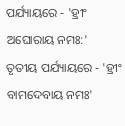ପର୍ଯ୍ୟାୟରେ - 'ହ୍ରୀଂ ଅଘୋରାୟ ନମଃ:'
ତୃତୀୟ ପର୍ଯ୍ୟାୟରେ - 'ହ୍ରୀଂ ବାମଦେବାୟ ନମଃ'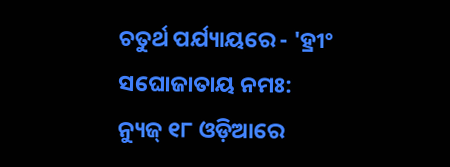ଚତୁର୍ଥ ପର୍ଯ୍ୟାୟରେ - 'ହ୍ରୀଂ ସଘୋଜାତାୟ ନମଃ:
ନ୍ୟୁଜ୍ ୧୮ ଓଡ଼ିଆରେ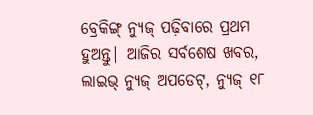ବ୍ରେକିଙ୍ଗ୍ ନ୍ୟୁଜ୍ ପଢ଼ିବାରେ ପ୍ରଥମ ହୁଅନ୍ତୁ| ଆଜିର ସର୍ବଶେଷ ଖବର, ଲାଇଭ୍ ନ୍ୟୁଜ୍ ଅପଡେଟ୍, ନ୍ୟୁଜ୍ ୧୮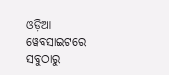ଓଡ଼ିଆ ୱେବସାଇଟରେ ସବୁଠାରୁ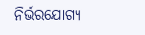ନିର୍ଭରଯୋଗ୍ୟ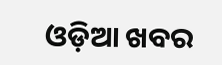ଓଡ଼ିଆ ଖବର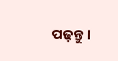ପଢ଼ନ୍ତୁ ।